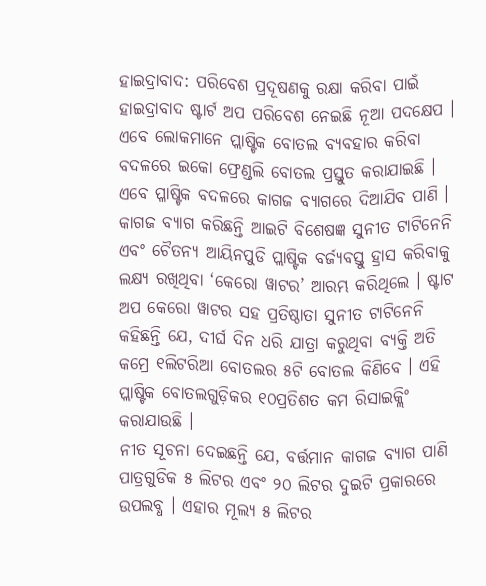ହାଇଦ୍ରାବାଦ: ପରିବେଶ ପ୍ରଦୂଷଣକୁ ରକ୍ଷା କରିବା ପାଇଁ ହାଇଦ୍ରାବାଦ ଷ୍ଟାର୍ଟ ଅପ ପରିବେଶ ନେଇଛି ନୂଆ ପଦକ୍ଷେପ । ଏବେ ଲୋକମାନେ ପ୍ଲାଷ୍ଟିକ ବୋତଲ ବ୍ୟବହାର କରିବା ବଦଳରେ ଇକୋ ଫ୍ରେଣ୍ଡଲି ବୋତଲ ପ୍ରସ୍ତୁତ କରାଯାଇଛି । ଏବେ ପ୍ଳାଷ୍ଟିକ ବଦଳରେ କାଗଜ ବ୍ୟାଗରେ ଦିଆଯିବ ପାଣି । କାଗଜ ବ୍ୟାଗ କରିଛନ୍ତି ଆଇଟି ବିଶେଷଜ୍ଞ ସୁନୀତ ଟାଟିନେନି ଏବଂ ଚୈତନ୍ୟ ଆୟିନପୁଡି ପ୍ଲାଷ୍ଟିକ ବର୍ଜ୍ୟବସ୍ତୁ ହ୍ରାସ କରିବାକୁ ଲକ୍ଷ୍ୟ ରଖିଥିବା ‘କେରୋ ୱାଟର’ ଆରମ୍ଭ କରିଥିଲେ । ଷ୍ଟାଟ ଅପ କେରୋ ୱାଟର ସହ ପ୍ରତିଷ୍ଠାତା ସୁନୀତ ଟାଟିନେନି କହିଛନ୍ତି ଯେ, ଦୀର୍ଘ ଦିନ ଧରି ଯାତ୍ରା କରୁଥିବା ବ୍ୟକ୍ତି ଅତି କମ୍ରେ ୧ଲିଟରିଆ ବୋତଲର ୫ଟି ବୋତଲ କିଣିବେ । ଏହି ପ୍ଲାଷ୍ଟିକ ବୋତଲଗୁଡ଼ିକର ୧୦ପ୍ରତିଶତ କମ ରିସାଇକ୍ଲିଂ କରାଯାଉଛି ।
ନୀତ ସୂଚନା ଦେଇଛନ୍ତି ଯେ, ବର୍ତ୍ତମାନ କାଗଜ ବ୍ୟାଗ ପାଣି ପାତ୍ରଗୁଡିକ ୫ ଲିଟର ଏବଂ ୨୦ ଲିଟର ଦୁଇଟି ପ୍ରକାରରେ ଉପଲବ୍ଧ । ଏହାର ମୂଲ୍ୟ ୫ ଲିଟର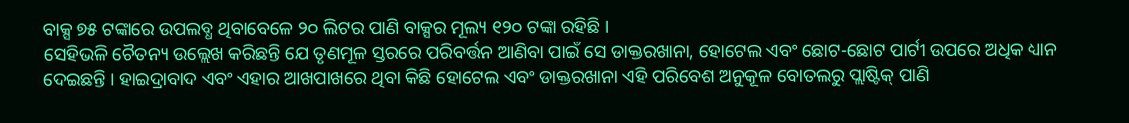ବାକ୍ସ ୭୫ ଟଙ୍କାରେ ଉପଲବ୍ଧ ଥିବାବେଳେ ୨୦ ଲିଟର ପାଣି ବାକ୍ସର ମୂଲ୍ୟ ୧୨୦ ଟଙ୍କା ରହିଛି ।
ସେହିଭଳି ଚୈତନ୍ୟ ଉଲ୍ଲେଖ କରିଛନ୍ତି ଯେ ତୃଣମୂଳ ସ୍ତରରେ ପରିବର୍ତ୍ତନ ଆଣିବା ପାଇଁ ସେ ଡାକ୍ତରଖାନା, ହୋଟେଲ ଏବଂ ଛୋଟ-ଛୋଟ ପାର୍ଟୀ ଉପରେ ଅଧିକ ଧ୍ୟାନ ଦେଇଛନ୍ତି । ହାଇଦ୍ରାବାଦ ଏବଂ ଏହାର ଆଖପାଖରେ ଥିବା କିଛି ହୋଟେଲ ଏବଂ ଡାକ୍ତରଖାନା ଏହି ପରିବେଶ ଅନୁକୂଳ ବୋତଲରୁ ପ୍ଲାଷ୍ଟିକ୍ ପାଣି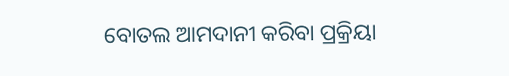ବୋତଲ ଆମଦାନୀ କରିବା ପ୍ରକ୍ରିୟା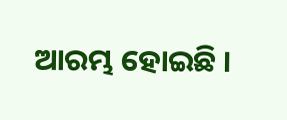ଆରମ୍ଭ ହୋଇଛି ।